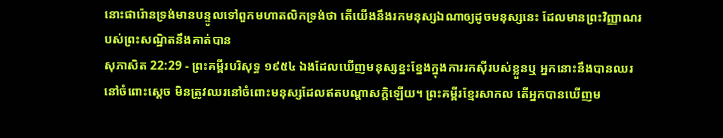នោះផារ៉ោនទ្រង់មានបន្ទូលទៅពួកមហាតលិកទ្រង់ថា តើយើងនឹងរកមនុស្សឯណាឲ្យដូចមនុស្សនេះ ដែលមានព្រះវិញ្ញាណរបស់ព្រះសណ្ឋិតនឹងគាត់បាន
សុភាសិត 22:29 - ព្រះគម្ពីរបរិសុទ្ធ ១៩៥៤ ឯងដែលឃើញមនុស្សខ្នះខ្នែងក្នុងការរកស៊ីរបស់ខ្លួនឬ អ្នកនោះនឹងបានឈរនៅចំពោះស្តេច មិនត្រូវឈរនៅចំពោះមនុស្សដែលឥតបណ្តាសក្តិឡើយ។ ព្រះគម្ពីរខ្មែរសាកល តើអ្នកបានឃើញម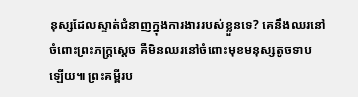នុស្សដែលស្ទាត់ជំនាញក្នុងការងាររបស់ខ្លួនទេ? គេនឹងឈរនៅចំពោះព្រះភក្ត្រស្ដេច គឺមិនឈរនៅចំពោះមុខមនុស្សតូចទាបឡើយ៕ ព្រះគម្ពីរប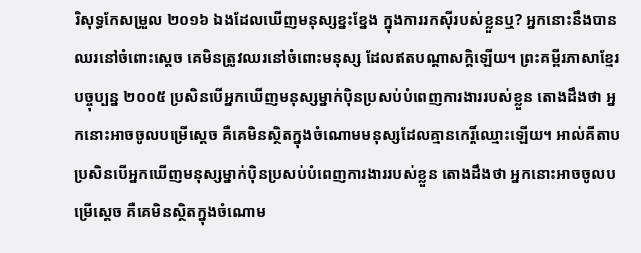រិសុទ្ធកែសម្រួល ២០១៦ ឯងដែលឃើញមនុស្សខ្នះខ្នែង ក្នុងការរកស៊ីរបស់ខ្លួនឬ? អ្នកនោះនឹងបានឈរនៅចំពោះស្តេច គេមិនត្រូវឈរនៅចំពោះមនុស្ស ដែលឥតបណ្ដាសក្តិឡើយ។ ព្រះគម្ពីរភាសាខ្មែរបច្ចុប្បន្ន ២០០៥ ប្រសិនបើអ្នកឃើញមនុស្សម្នាក់ប៉ិនប្រសប់បំពេញការងាររបស់ខ្លួន តោងដឹងថា អ្នកនោះអាចចូលបម្រើស្ដេច គឺគេមិនស្ថិតក្នុងចំណោមមនុស្សដែលគ្មានកេរ្តិ៍ឈ្មោះឡើយ។ អាល់គីតាប ប្រសិនបើអ្នកឃើញមនុស្សម្នាក់ប៉ិនប្រសប់បំពេញការងាររបស់ខ្លួន តោងដឹងថា អ្នកនោះអាចចូលបម្រើស្ដេច គឺគេមិនស្ថិតក្នុងចំណោម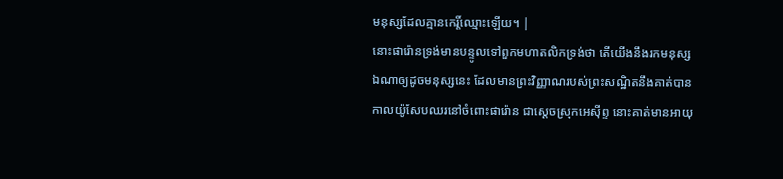មនុស្សដែលគ្មានកេរ្តិ៍ឈ្មោះឡើយ។ |
នោះផារ៉ោនទ្រង់មានបន្ទូលទៅពួកមហាតលិកទ្រង់ថា តើយើងនឹងរកមនុស្សឯណាឲ្យដូចមនុស្សនេះ ដែលមានព្រះវិញ្ញាណរបស់ព្រះសណ្ឋិតនឹងគាត់បាន
កាលយ៉ូសែបឈរនៅចំពោះផារ៉ោន ជាស្តេចស្រុកអេស៊ីព្ទ នោះគាត់មានអាយុ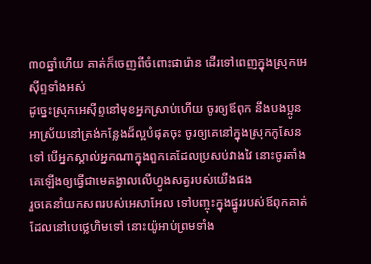៣០ឆ្នាំហើយ គាត់ក៏ចេញពីចំពោះផារ៉ោន ដើរទៅពេញក្នុងស្រុកអេស៊ីព្ទទាំងអស់
ដូច្នេះស្រុកអេស៊ីព្ទនៅមុខអ្នកស្រាប់ហើយ ចូរឲ្យឪពុក នឹងបងប្អូនអាស្រ័យនៅត្រង់កន្លែងដ៏ល្អបំផុតចុះ ចូរឲ្យគេនៅក្នុងស្រុកកូសែនទៅ បើអ្នកស្គាល់អ្នកណាក្នុងពួកគេដែលប្រសប់វាងវៃ នោះចូរតាំងគេឡើងឲ្យធ្វើជាមេគង្វាលលើហ្វូងសត្វរបស់យើងផង
រួចគេនាំយកសពរបស់អេសាអែល ទៅបញ្ចុះក្នុងផ្នូររបស់ឪពុកគាត់ ដែលនៅបេថ្លេហិមទៅ នោះយ៉ូអាប់ព្រមទាំង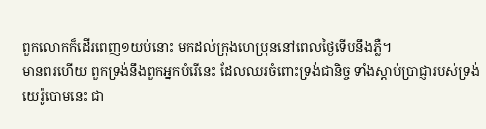ពួកលោកក៏ដើរពេញ១យប់នោះ មកដល់ក្រុងហេប្រុននៅពេលថ្ងៃទើបនឹងភ្លឺ។
មានពរហើយ ពួកទ្រង់នឹងពួកអ្នកបំរើនេះ ដែលឈរចំពោះទ្រង់ជានិច្ច ទាំងស្តាប់ប្រាជ្ញារបស់ទ្រង់
យេរ៉ូបោមនេះ ជា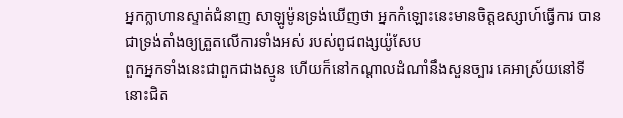អ្នកក្លាហានស្ទាត់ជំនាញ សាឡូម៉ូនទ្រង់ឃើញថា អ្នកកំឡោះនេះមានចិត្តឧស្សាហ៍ធ្វើការ បានជាទ្រង់តាំងឲ្យត្រួតលើការទាំងអស់ របស់ពូជពង្សយ៉ូសែប
ពួកអ្នកទាំងនេះជាពួកជាងស្មូន ហើយក៏នៅកណ្តាលដំណាំនឹងសួនច្បារ គេអាស្រ័យនៅទីនោះជិត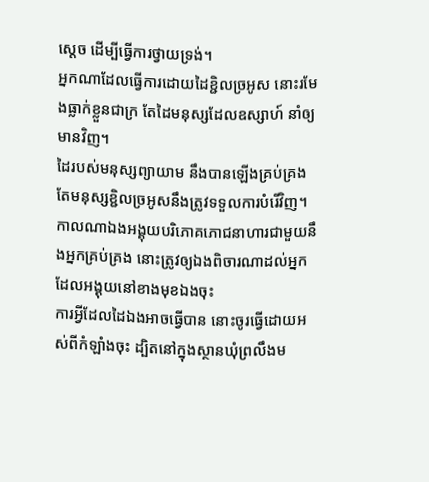ស្តេច ដើម្បីធ្វើការថ្វាយទ្រង់។
អ្នកណាដែលធ្វើការដោយដៃខ្ជិលច្រអូស នោះរមែងធ្លាក់ខ្លួនជាក្រ តែដៃមនុស្សដែលឧស្សាហ៍ នាំឲ្យមានវិញ។
ដៃរបស់មនុស្សព្យាយាម នឹងបានឡើងគ្រប់គ្រង តែមនុស្សខ្ជិលច្រអូសនឹងត្រូវទទួលការបំរើវិញ។
កាលណាឯងអង្គុយបរិភោគភោជនាហារជាមួយនឹងអ្នកគ្រប់គ្រង នោះត្រូវឲ្យឯងពិចារណាដល់អ្នកដែលអង្គុយនៅខាងមុខឯងចុះ
ការអ្វីដែលដៃឯងអាចធ្វើបាន នោះចូរធ្វើដោយអស់ពីកំឡាំងចុះ ដ្បិតនៅក្នុងស្ថានឃុំព្រលឹងម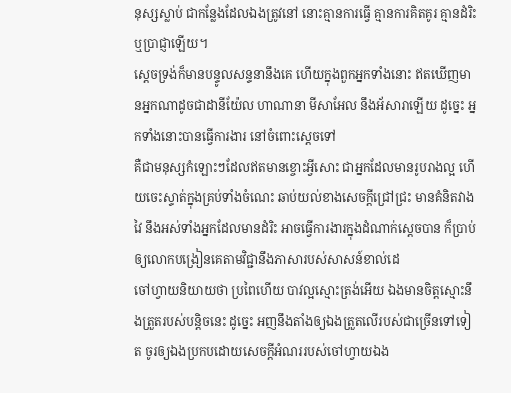នុស្សស្លាប់ ជាកន្លែងដែលឯងត្រូវនៅ នោះគ្មានការធ្វើ គ្មានការគិតគូរ គ្មានដំរិះ ឬប្រាជ្ញាឡើយ។
ស្តេចទ្រង់ក៏មានបន្ទូលសន្ទនានឹងគេ ហើយក្នុងពួកអ្នកទាំងនោះ ឥតឃើញមានអ្នកណាដូចជាដានីយ៉ែល ហាណានា មីសាអែល នឹងអ័សារាឡើយ ដូច្នេះ អ្នកទាំងនោះបានធ្វើការងារ នៅចំពោះស្តេចទៅ
គឺជាមនុស្សកំឡោះៗដែលឥតមានខ្ចោះអ្វីសោះ ជាអ្នកដែលមានរូបរាងល្អ ហើយចេះស្ទាត់ក្នុងគ្រប់ទាំងចំណេះ ឆាប់យល់ខាងសេចក្ដីជ្រៅជ្រះ មានគំនិតវាងវៃ នឹងអស់ទាំងអ្នកដែលមានដំរិះ អាចធ្វើការងារក្នុងដំណាក់ស្តេចបាន ក៏ប្រាប់ឲ្យលោកបង្រៀនគេតាមវិជ្ជានឹងភាសារបស់សាសន៍ខាល់ដេ
ចៅហ្វាយនិយាយថា ប្រពៃហើយ បាវល្អស្មោះត្រង់អើយ ឯងមានចិត្តស្មោះនឹងត្រួតរបស់បន្តិចនេះ ដូច្នេះ អញនឹងតាំងឲ្យឯងត្រួតលើរបស់ជាច្រើនទៅទៀត ចូរឲ្យឯងប្រកបដោយសេចក្ដីអំណររបស់ចៅហ្វាយឯង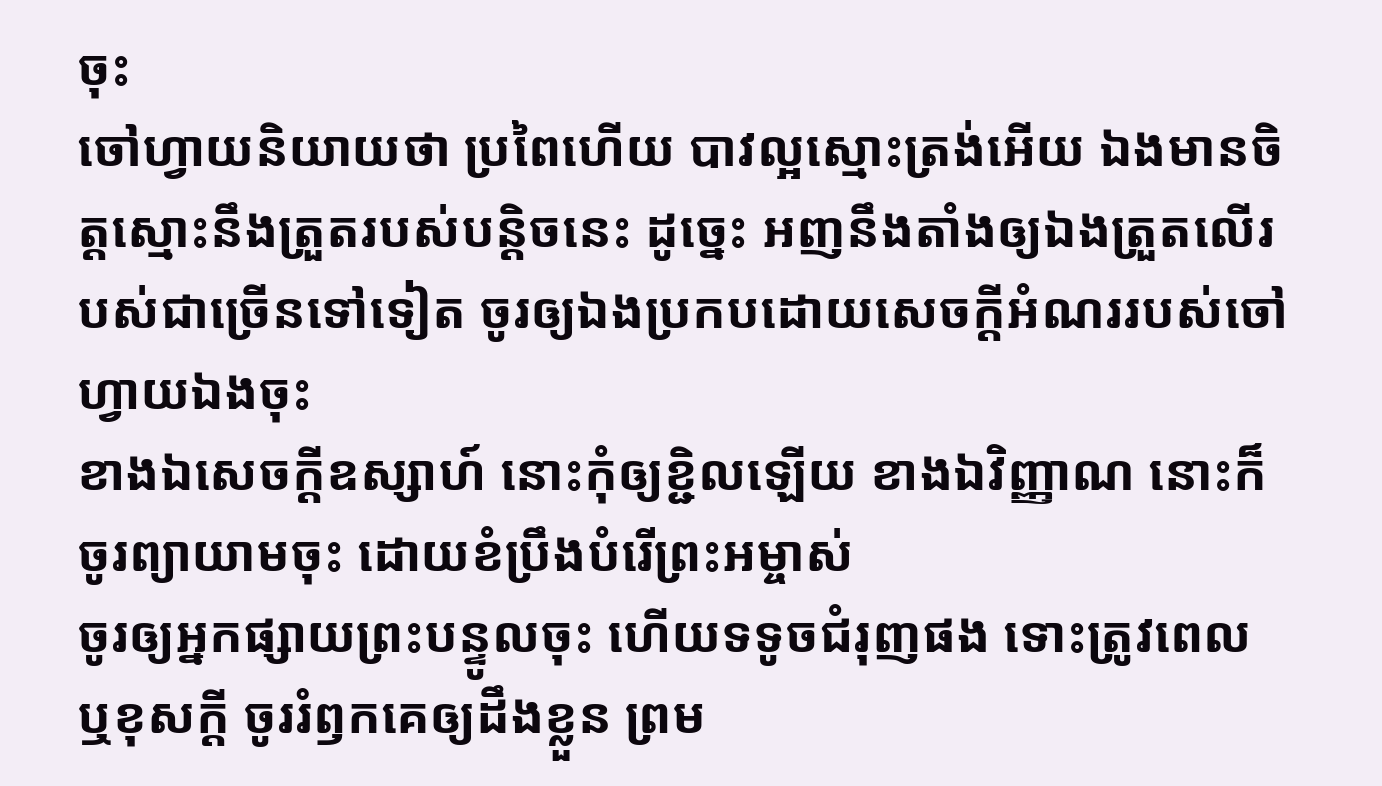ចុះ
ចៅហ្វាយនិយាយថា ប្រពៃហើយ បាវល្អស្មោះត្រង់អើយ ឯងមានចិត្តស្មោះនឹងត្រួតរបស់បន្តិចនេះ ដូច្នេះ អញនឹងតាំងឲ្យឯងត្រួតលើរបស់ជាច្រើនទៅទៀត ចូរឲ្យឯងប្រកបដោយសេចក្ដីអំណររបស់ចៅហ្វាយឯងចុះ
ខាងឯសេចក្ដីឧស្សាហ៍ នោះកុំឲ្យខ្ជិលឡើយ ខាងឯវិញ្ញាណ នោះក៏ចូរព្យាយាមចុះ ដោយខំប្រឹងបំរើព្រះអម្ចាស់
ចូរឲ្យអ្នកផ្សាយព្រះបន្ទូលចុះ ហើយទទូចជំរុញផង ទោះត្រូវពេល ឬខុសក្តី ចូររំឭកគេឲ្យដឹងខ្លួន ព្រម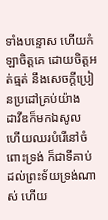ទាំងបន្ទោស ហើយកំឡាចិត្តគេ ដោយចិត្តអត់ធ្មត់ នឹងសេចក្ដីប្រៀនប្រដៅគ្រប់យ៉ាង
ដាវីឌក៏មកឯសូល ហើយឈរបំរើនៅចំពោះទ្រង់ ក៏ជាទីគាប់ដល់ព្រះទ័យទ្រង់ណាស់ ហើយ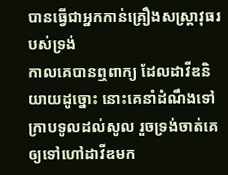បានធ្វើជាអ្នកកាន់គ្រឿងសស្ត្រាវុធរបស់ទ្រង់
កាលគេបានឮពាក្យ ដែលដាវីឌនិយាយដូច្នោះ នោះគេនាំដំណឹងទៅក្រាបទូលដល់សូល រួចទ្រង់ចាត់គេឲ្យទៅហៅដាវីឌមក